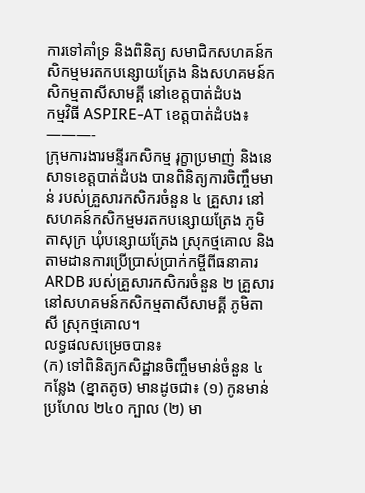ការទៅគាំទ្រ និងពិនិត្យ សមាជិកសហគន៍កសិកម្មមរតកបន្សោយត្រែង និងសហគមន៍កសិកម្មតាសីសាមគ្គី នៅខេត្តបាត់ដំបង
កម្មវិធី ASPIRE-AT ខេត្តបាត់ដំបង៖
———-
ក្រុមការងារមន្ទីរកសិកម្ម រុក្ខាប្រមាញ់ និងនេសាទខេត្តបាត់ដំបង បានពិនិត្យការចិញ្ចឹមមាន់ របស់គ្រួសារកសិករចំនួន ៤ គ្រួសារ នៅសហគន៍កសិកម្មមរតកបន្សោយត្រែង ភូមិតាសុក្រ ឃុំបន្សោយត្រែង ស្រុកថ្មគោល និងតាមដានការប្រើប្រាស់ប្រាក់កម្ចីពីធនាគារ ARDB របស់គ្រួសារកសិករចំនួន ២ គ្រួសារ នៅសហគមន៍កសិកម្មតាសីសាមគ្គី ភូមិតាសី ស្រុកថ្មគោល។
លទ្ធផលសម្រេចបាន៖
(ក) ទៅពិនិត្យកសិដ្ឋានចិញ្ចឹមមាន់ចំនួន ៤ កន្លែង (ខ្នាតតូច) មានដូចជា៖ (១) កូនមាន់ប្រហែល ២៤០ ក្បាល (២) មា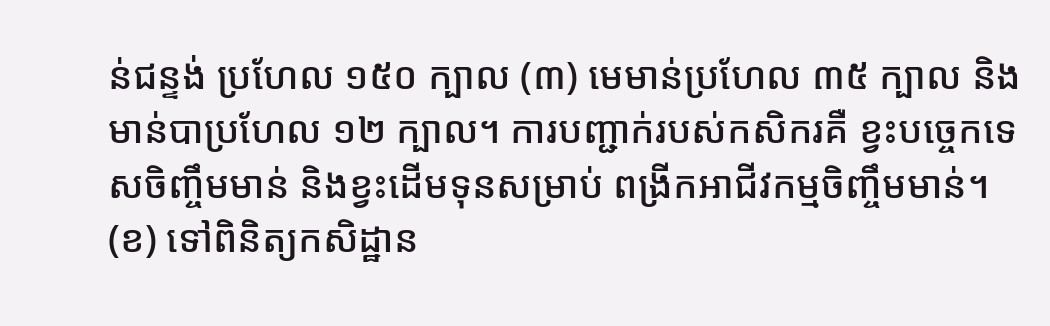ន់ជន្ទង់ ប្រហែល ១៥០ ក្បាល (៣) មេមាន់ប្រហែល ៣៥ ក្បាល និងមាន់បាប្រហែល ១២ ក្បាល។ ការបញ្ជាក់របស់កសិករគឺ ខ្វះបច្ចេកទេសចិញ្ចឹមមាន់ និងខ្វះដើមទុនសម្រាប់ ពង្រីកអាជីវកម្មចិញ្ចឹមមាន់។
(ខ) ទៅពិនិត្យកសិដ្ឋាន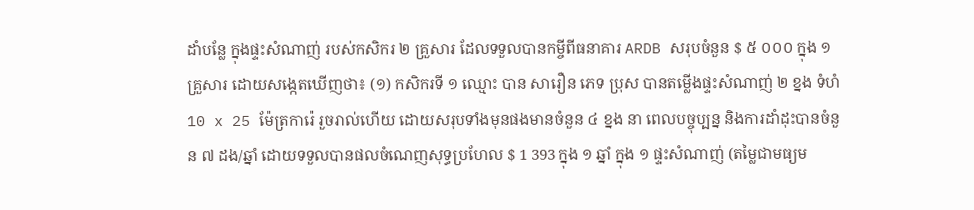ដាំបន្លែ ក្នុងផ្ទះសំណាញ់ របស់កសិករ ២ គ្រួសារ ដែលទទួលបានកម្ចីពីធនាគារ ARDB សរុបចំនួន $ ៥ ០០០ ក្នុង ១ គ្រួសារ ដោយសង្កេតឃើញថា៖ (១) កសិករទី ១ ឈ្មោះ បាន សារឿន ភេទ ប្រុស បានតម្លើងផ្ទះសំណាញ់ ២ ខ្នង ទំហំ 10 x 25 ម៉ែត្រការ៉េ រួចរាល់ហើយ ដោយសរុបទាំងមុនផងមានចំនួន ៤ ខ្នង នា ពេលបច្ចុប្បន្ន និងការដាំដុះបានចំនួន ៧ ដង/ឆ្នាំ ដោយទទួលបានផលចំណេញសុទ្ធប្រហែល $ 1 393 ក្នុង ១ ឆ្នាំ ក្នុង ១ ផ្ទះសំណាញ់ (តម្លៃជាមធ្យម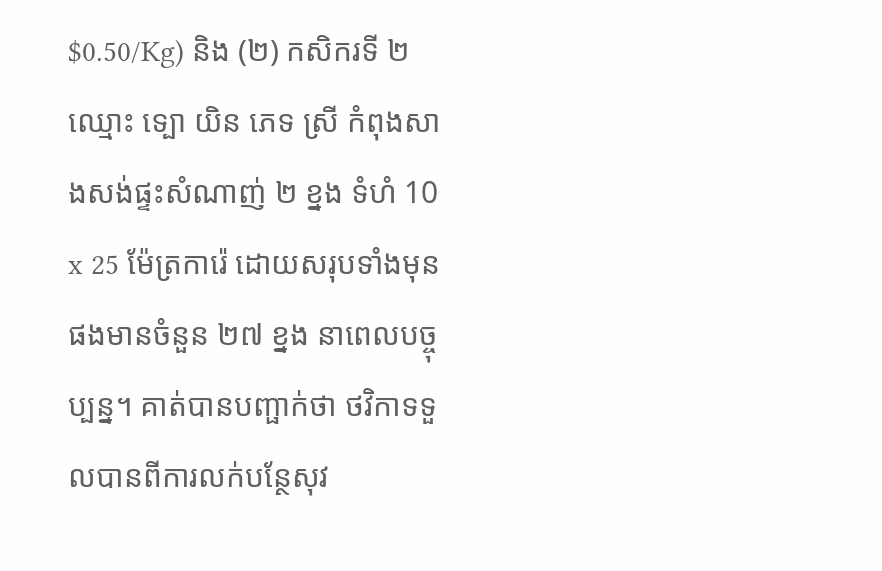$0.50/Kg) និង (២) កសិករទី ២ ឈ្មោះ ទ្បោ យិន ភេទ ស្រី កំពុងសាងសង់ផ្ទះសំណាញ់ ២ ខ្នង ទំហំ 10 x 25 ម៉ែត្រការ៉េ ដោយសរុបទាំងមុនផងមានចំនួន ២៧ ខ្នង នាពេលបច្ចុប្បន្ន។ គាត់បានបញ្ផាក់ថា ថវិកាទទួលបានពីការលក់បន្ថែសុវ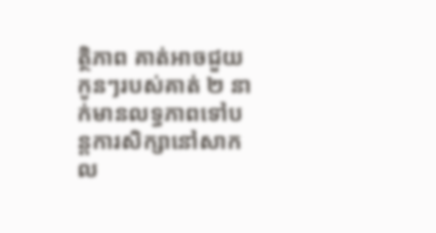ត្ថិភាព គាត់អាចជួយកូនៗរបស់គាត់ ២ នាក់មានលទ្ធភាពទៅបន្តការសិក្សានៅសាកល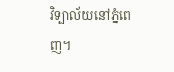វិទ្បាល័យនៅភ្នំពេញ។